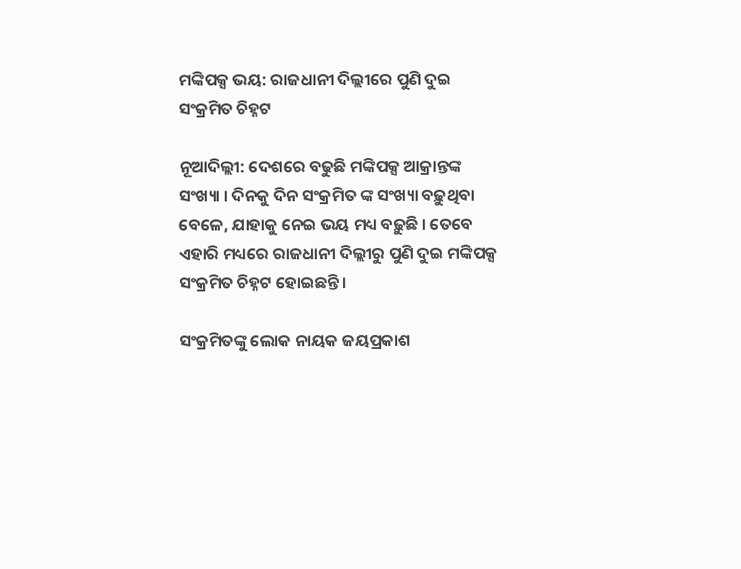ମଙ୍କିପକ୍ସ ଭୟ: ରାଜଧାନୀ ଦିଲ୍ଲୀରେ ପୁଣି ଦୁଇ ସଂକ୍ରମିତ ଚିହ୍ନଟ

ନୂଆଦିଲ୍ଲୀ: ଦେଶରେ ବଢୁଛି ମଙ୍କିପକ୍ସ ଆକ୍ରାନ୍ତଙ୍କ ସଂଖ୍ୟା । ଦିନକୁ ଦିନ ସଂକ୍ରମିତ ଙ୍କ ସଂଖ୍ୟା ବଢ଼ୁଥିବା ବେଳେ, ଯାହାକୁ ନେଇ ଭୟ ମଧ୍ୟ ବଢ଼ୁଛି । ତେବେ ଏହାରି ମଧ୍ୟରେ ରାଜଧାନୀ ଦିଲ୍ଲୀରୁ ପୁଣି ଦୁଇ ମଙ୍କିପକ୍ସ ସଂକ୍ରମିତ ଚିହ୍ନଟ ହୋଇଛନ୍ତି ।

ସଂକ୍ରମିତଙ୍କୁ ଲୋକ ନାୟକ ଜୟପ୍ରକାଶ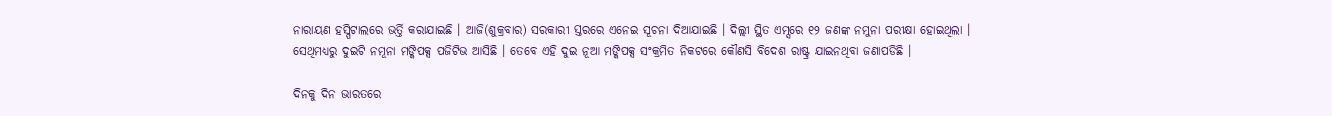ନାରାୟଣ ହସ୍ପିଟାଲରେ ଭର୍ତ୍ତି କରାଯାଇଛି । ଆଜି(ଶୁକ୍ରବାର) ସରକାରୀ ସ୍ତରରେ ଏନେଇ ସୂଚନା ଦିଆଯାଇଛି । ଦିଲ୍ଲୀ ସ୍ଥିତ ଏମ୍ସରେ ୧୨ ଜଣଙ୍କ ନମୁନା ପରୀକ୍ଷା ହୋଇଥିଲା । ସେଥିମଧ୍ୟରୁ ଦୁଇଟି ନମୂନା ମଙ୍କିପକ୍ସ ପଜିଟିଭ ଆସିଛି । ତେବେ ଏହି ଦୁଇ ନୂଆ ମଙ୍କିପକ୍ସ ସଂକ୍ରମିତ ନିକଟରେ କୌଣସି ବିଦେଶ ରାଷ୍ଟ୍ର ଯାଇନଥିବା ଜଣାପଡିଛି ।

ଦିନକୁ ଦିନ ଭାରତରେ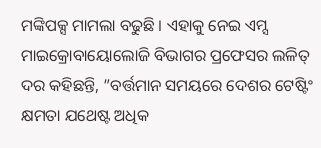ମଙ୍କିପକ୍ସ ମାମଲା ବଢୁଛି । ଏହାକୁ ନେଇ ଏମ୍ସ ମାଇକ୍ରୋବାୟୋଲୋଜି ବିଭାଗର ପ୍ରଫେସର ଲଳିତ୍ ଦର କହିଛନ୍ତି, ”ବର୍ତ୍ତମାନ ସମୟରେ ଦେଶର ଟେଷ୍ଟିଂ କ୍ଷମତା ଯଥେଷ୍ଟ ଅଧିକ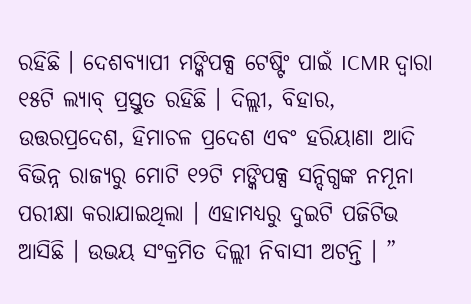ରହିଛି । ଦେଶବ୍ୟାପୀ ମଙ୍କିପକ୍ସ ଟେଷ୍ଟିଂ ପାଇଁ ICMR ଦ୍ବାରା ୧୫ଟି ଲ୍ୟାବ୍ ପ୍ରସ୍ତୁତ ରହିଛି । ଦିଲ୍ଲୀ, ବିହାର, ଉତ୍ତରପ୍ରଦେଶ, ହିମାଚଳ ପ୍ରଦେଶ ଏବଂ ହରିୟାଣା ଆଦି ବିଭିନ୍ନ ରାଜ୍ୟରୁ ମୋଟି ୧୨ଟି ମଙ୍କିପକ୍ସ ସନ୍ଦିଗ୍ଧଙ୍କ ନମୂନା ପରୀକ୍ଷା କରାଯାଇଥିଲା । ଏହାମଧ୍ୟରୁ ଦୁଇଟି ପଜିଟିଭ ଆସିଛି । ଉଭୟ ସଂକ୍ରମିତ ଦିଲ୍ଲୀ ନିବାସୀ ଅଟନ୍ତି । ”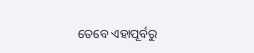ତେବେ ଏହାପୂର୍ବରୁ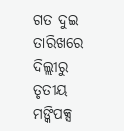ଗତ ଦୁଇ ତାରିଖରେ ଦିଲ୍ଲୀରୁ ତୃତୀୟ ମଙ୍କିପକ୍ସ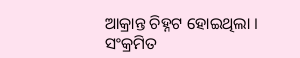ଆକ୍ରାନ୍ତ ଚିହ୍ନଟ ହୋଇଥିଲା । ସଂକ୍ରମିତ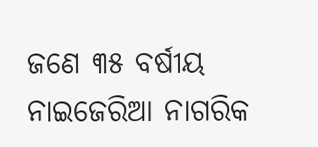ଜଣେ ୩୫ ବର୍ଷୀୟ ନାଇଜେରିଆ ନାଗରିକ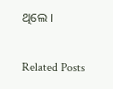ଥିଲେ ।

Related Posts